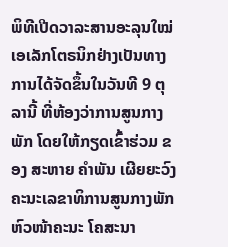ພິທີເປີດວາລະສານອະລຸນໃໝ່ເອເລັກໂຕຣນິກຢ່າງເປັນທາງການໄດ້ຈັດຂຶ້ນໃນວັນທີ 9 ຕຸລານີ້ ທີ່ຫ້ອງວ່າການສູນກາງພັກ ໂດຍໃຫ້ກຽດເຂົ້າຮ່ວມ ຂອງ ສະຫາຍ ຄຳພັນ ເຜີຍຍະວົງ ຄະນະເລຂາທິການສູນກາງພັກຫົວໜ້າຄະນະ ໂຄສະນາ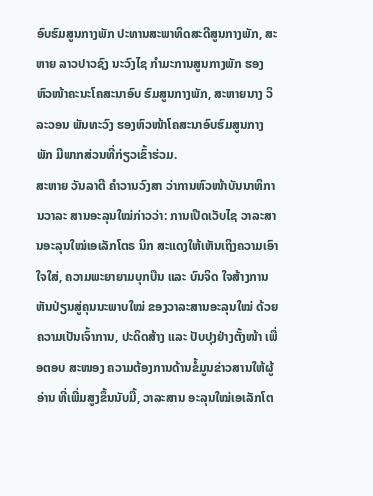ອົບຮົມສູນກາງພັກ ປະທານສະພາທິດສະດີສູນກາງພັກ, ສະຫາຍ ລາວປາວຊົງ ນະວົງໄຊ ກຳມະການສູນກາງພັກ ຮອງຫົວໜ້າຄະນະໂຄສະນາອົບ ຮົມສູນກາງພັກ, ສະຫາຍນາງ ວິລະວອນ ພັນທະວົງ ຮອງຫົວໜ້າໂຄສະນາອົບຮົມສູນກາງພັກ ມີພາກສ່ວນທີ່ກ່ຽວເຂົ້າຮ່ວມ.
ສະຫາຍ ວັນລາຕີ ຄຳວານວົງສາ ວ່າການຫົວໜ້າບັນນາທິການວາລະ ສານອະລຸນໃໝ່ກ່າວວ່າ: ການເປີດເວັບໄຊ ວາລະສານອະລຸນໃໝ່ເອເລັກໂຕຣ ນິກ ສະແດງໃຫ້ເຫັນເຖິງຄວາມເອົາໃຈໃສ່, ຄວາມພະຍາຍາມບຸກບືນ ແລະ ບົນຈິດ ໃຈສ້າງການຫັນປ່ຽນສູ່ຄຸນນະພາບໃໝ່ ຂອງວາລະສານອະລຸນໃໝ່ ດ້ວຍຄວາມເປັນເຈົ້າການ, ປະດິດສ້າງ ແລະ ປັບປຸງຢ່າງຕັ້ງໜ້າ ເພື່ອຕອບ ສະໜອງ ຄວາມຕ້ອງການດ້ານຂໍ້ມູນຂ່າວສານໃຫ້ຜູ້ອ່ານ ທີ່ເພີ່ມສູງຂຶ້ນນັບມື້, ວາລະສານ ອະລຸນໃໝ່ເອເລັກໂຕ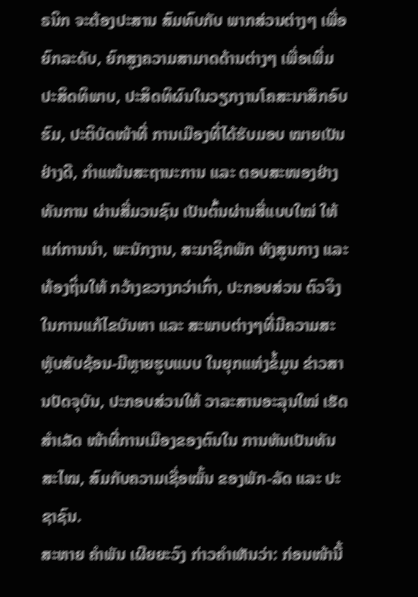ຣນິກ ຈະຕ້ອງປະສານ ສົມທົບກັບ ພາກສ່ວນຕ່າງໆ ເພື່ອ ຍົກລະດັບ, ຍົກສູງຄວາມສາມາດດ້ານຕ່າງໆ ເພື່ອເພີ່ມປະສິດທິພາບ, ປະສິດທິຜົນໃນວຽກງານໂຄສະນາສຶກອົບຮົມ, ປະຕິບັດໜ້າທີ່ ການເມືອງທີ່ໄດ້ຮັບມອບ ໝາຍເປັນຢ່າງດີ, ກຳແໜ້ນສະຖານະການ ແລະ ຕອບສະໜອງຢ່າງທັນການ ຜ່ານສື່ມວນຊົນ ເປັນຕົ້ນຜ່ານສື່ແບບໃໝ່ ໃຫ້ ແກ່ການນຳ, ພະນັກງານ, ສະມາຊິກພັກ ທັງສູນກາງ ແລະ ທ້ອງຖິ່ນໃຫ້ ກວ້າງຂວາງກວ່າເກົ່າ, ປະກອບສ່ວນ ຕົວຈິງໃນການແກ້ໄຂບັນຫາ ແລະ ສະພາບຕ່າງໆທີ່ມີຄວາມສະຫຼັບສັບຊ້ອນ-ມີຫຼາຍຮູບແບບ ໃນຍຸກແຫ່ງຂໍ້ມູນ ຂ່າວສານປັດຈຸບັນ, ປະກອບສ່ວນໃຫ້ ວາລະສານອະລຸນໃໝ່ ເຮັດສຳເລັດ ໜ້າທີ່ການເມືອງຂອງຕົນໃນ ການຫັນເປັນທັນສະໄໝ, ສົມກັບຄວາມເຊື່ອໝັ້ນ ຂອງພັກ-ລັດ ແລະ ປະຊາຊົນ.
ສະຫາຍ ຄຳພັນ ເຜີຍຍະວົງ ກ່າວຄຳເຫັນວ່າ: ກ່ອນໜ້ານີ້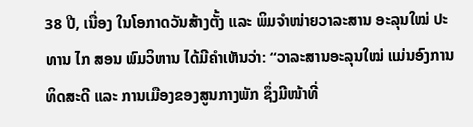38 ປີ, ເນື່ອງ ໃນໂອກາດວັນສ້າງຕັ້ງ ແລະ ພິມຈຳໜ່າຍວາລະສານ ອະລຸນໃໝ່ ປະທານ ໄກ ສອນ ພົມວິຫານ ໄດ້ມີຄຳເຫັນວ່າ: “ວາລະສານອະລຸນໃໝ່ ແມ່ນອົງການ ທິດສະດີ ແລະ ການເມືອງຂອງສູນກາງພັກ ຊຶ່ງມີໜ້າທີ່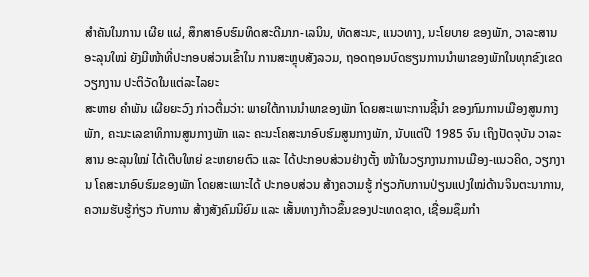ສໍາຄັນໃນການ ເຜີຍ ແຜ່, ສຶກສາອົບຮົມທິດສະດີມາກ-ເລນິນ, ທັດສະນະ, ແນວທາງ, ນະໂຍບາຍ ຂອງພັກ, ວາລະສານອະລຸນໃໝ່ ຍັງມີໜ້າທີ່ປະກອບສ່ວນເຂົ້າໃນ ການສະຫຼຸບສັງລວມ, ຖອດຖອນບົດຮຽນການນຳພາຂອງພັກໃນທຸກຂົງເຂດ ວຽກງານ ປະຕິວັດໃນແຕ່ລະໄລຍະ
ສະຫາຍ ຄຳພັນ ເຜີຍຍະວົງ ກ່າວຕື່ມວ່າ: ພາຍໃຕ້ການນຳພາຂອງພັກ ໂດຍສະເພາະການຊີ້ນຳ ຂອງກົມການເມືອງສູນກາງພັກ, ຄະນະເລຂາທິການສູນກາງພັກ ແລະ ຄະນະໂຄສະນາອົບຮົມສູນກາງພັກ, ນັບແຕ່ປີ 1985 ຈົນ ເຖິງປັດຈຸບັນ ວາລະສານ ອະລຸນໃໝ່ ໄດ້ເຕີບໃຫຍ່ ຂະຫຍາຍຕົວ ແລະ ໄດ້ປະກອບສ່ວນຢ່າງຕັ້ງ ໜ້າໃນວຽກງານການເມືອງ-ແນວຄິດ, ວຽກງານ ໂຄສະນາອົບຮົມຂອງພັກ ໂດຍສະເພາະໄດ້ ປະກອບສ່ວນ ສ້າງຄວາມຮູ້ ກ່ຽວກັບການປ່ຽນແປງໃໝ່ດ້ານຈິນຕະນາການ, ຄວາມຮັບຮູ້ກ່ຽວ ກັບການ ສ້າງສັງຄົມນິຍົມ ແລະ ເສັ້ນທາງກ້າວຂຶ້ນຂອງປະເທດຊາດ, ເຊື່ອມຊຶມກຳ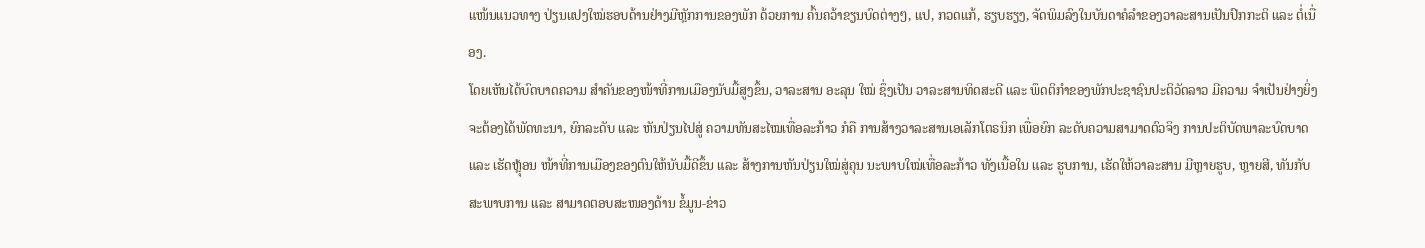ແໜ້ນແນວທາງ ປ່ຽນແປງໃໝ່ຮອບດ້ານຢ່າງມີຫຼັກການຂອງພັກ ດ້ວຍການ ຄົ້ນຄວ້າຂຽນບົດຕ່າງໆ, ແປ, ກວດແກ້, ຮຽບຮຽງ, ຈັດພິມລົງໃນບັນດາຄໍລຳຂອງວາລະສານເປັນປົກກະຕິ ແລະ ຕໍ່ເນື່ອງ.
ໂດຍເຫັນໄດ້ບົດບາດຄວາມ ສຳຄັນຂອງໜ້າທີ່ການເມືອງນັບມື້ສູງຂຶ້ນ, ວາລະສານ ອະລຸນ ໃໝ່ ຊຶ່ງເປັນ ວາລະສານທິດສະດີ ແລະ ພຶດຕິກຳຂອງພັກປະຊາຊົນປະຕິວັດລາວ ມີຄວາມ ຈຳເປັນຢ່າງຍິ່ງ ຈະຕ້ອງໄດ້ພັດທະນາ, ຍົກລະດັບ ແລະ ຫັນປ່ຽນໄປສູ່ ຄວາມທັນສະໄໝເທື່ອລະກ້າວ ກໍຄື ການສ້າງວາລະສານເອເລັກໂຕຣນິກ ເພື່ອຍົກ ລະດັບຄວາມສາມາດຕົວຈິງ ການປະຕິບັດພາລະບົດບາດ ແລະ ເຮັດຫຼຸ້ອນ ໜ້າທີ່ການເມືອງຂອງຕົນໃຫ້ນັບມື້ດີຂຶ້ນ ແລະ ສ້າງການຫັນປ່ຽນໃໝ່ສູ່ຄຸນ ນະພາບໃໝ່ເທື່ອລະກ້າວ ທັງເນື້ອໃນ ແລະ ຮູບການ, ເຮັດໃຫ້ວາລະສານ ມີຫຼາຍຮູບ, ຫຼາຍສີ, ທັນກັບສະພາບການ ແລະ ສາມາດຕອບສະໜອງດ້ານ ຂໍ້ມູນ-ຂ່າວ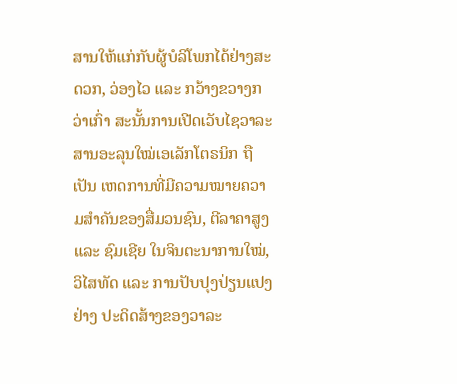ສານໃຫ້ແກ່ກັບຜູ້ບໍລິໂພກໄດ້ຢ່າງສະດວກ, ວ່ອງໄວ ແລະ ກວ້າງຂວາງກວ່າເກົ່າ ສະນັ້ນການເປີດເວັບໄຊວາລະສານອະລຸນໃໝ່ເອເລັກໂຕຣນິກ ຖືເປັນ ເຫດການທີ່ມີຄວາມໝາຍຄວາມສໍາຄັນຂອງສື່ມວນຊົນ, ຕີລາຄາສູງ ແລະ ຊົມເຊີຍ ໃນຈິນຕະນາການໃໝ່, ວິໄສທັດ ແລະ ການປັບປຸງປ່ຽນແປງ ຢ່າງ ປະດິດສ້າງຂອງວາລະ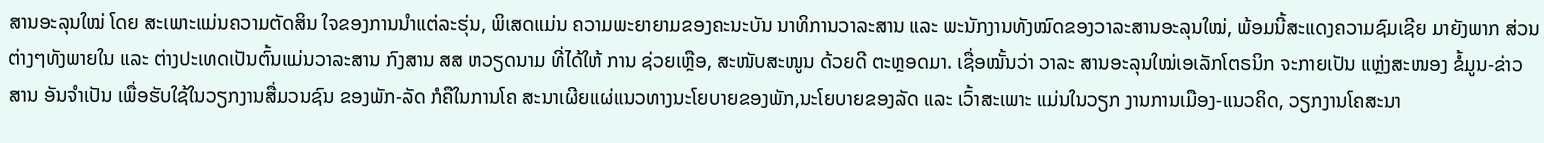ສານອະລຸນໃໝ່ ໂດຍ ສະເພາະແມ່ນຄວາມຕັດສິນ ໃຈຂອງການນຳແຕ່ລະຮຸ່ນ, ພິເສດແມ່ນ ຄວາມພະຍາຍາມຂອງຄະນະບັນ ນາທິການວາລະສານ ແລະ ພະນັກງານທັງໝົດຂອງວາລະສານອະລຸນໃໝ່, ພ້ອມນີ້ສະແດງຄວາມຊົມເຊີຍ ມາຍັງພາກ ສ່ວນຕ່າງໆທັງພາຍໃນ ແລະ ຕ່າງປະເທດເປັນຕົ້ນແມ່ນວາລະສານ ກົງສານ ສສ ຫວຽດນາມ ທີ່ໄດ້ໃຫ້ ການ ຊ່ວຍເຫຼືອ, ສະໜັບສະໜູນ ດ້ວຍດີ ຕະຫຼອດມາ. ເຊື່ອໝັ້ນວ່າ ວາລະ ສານອະລຸນໃໝ່ເອເລັກໂຕຣນິກ ຈະກາຍເປັນ ແຫຼ່ງສະໜອງ ຂໍ້ມູນ-ຂ່າວ ສານ ອັນຈຳເປັນ ເພື່ອຮັບໃຊ້ໃນວຽກງານສື່ມວນຊົນ ຂອງພັກ-ລັດ ກໍຄືໃນການໂຄ ສະນາເຜີຍແຜ່ແນວທາງນະໂຍບາຍຂອງພັກ,ນະໂຍບາຍຂອງລັດ ແລະ ເວົ້າສະເພາະ ແມ່ນໃນວຽກ ງານການເມືອງ-ແນວຄິດ, ວຽກງານໂຄສະນາ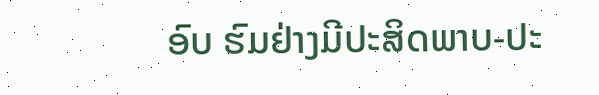ອົບ ຮົມຢ່າງມີປະສິດພາບ-ປະ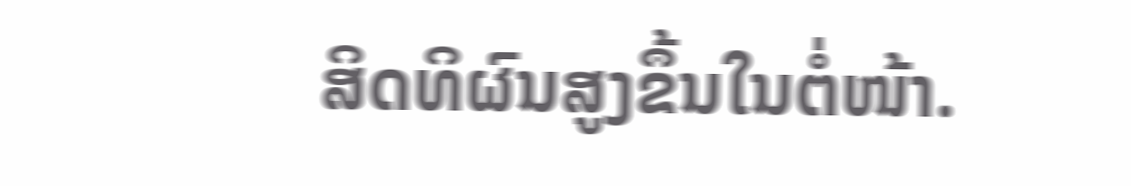ສິດທິຜົນສູງຂຶ້ນໃນຕໍ່ໜ້າ.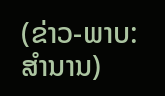(ຂ່າວ-ພາບ:ສຳນານ)